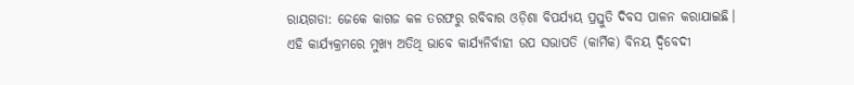ରାୟଗଡା: ଜେକେ କାଗଜ କଳ ତରଫରୁ ରବିବାର ଓଡ଼ିଶା ବିପର୍ଯ୍ୟୟ ପ୍ରସ୍ତୁତି ଦିବସ ପାଳନ କରାଯାଇଛି। ଏହି କାର୍ଯ୍ୟକ୍ରମରେ ମୁଖ୍ୟ ଅତିଥି ଭାବେ କାର୍ଯ୍ୟନିର୍ବାହୀ ଉପ ସଭାପତି (କାର୍ମିକ) ବିନୟ ଦ୍ଵିବେଦୀ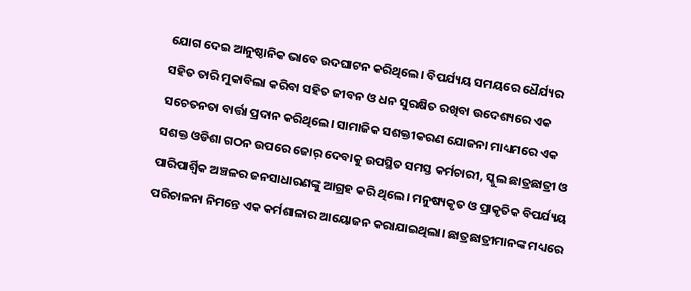ଯୋଗ ଦେଇ ଆନୁଷ୍ଠାନିକ ଭାବେ ଉଦଘାଟନ କରିଥିଲେ। ବିପର୍ଯ୍ୟୟ ସମୟରେ ଧୈର୍ଯ୍ୟର ସହିତ ତାରି ମୁକାବିଲା କରିବା ସହିତ ଜୀବନ ଓ ଧନ ସୁରକ୍ଷିତ ରଖିବା ଉଦେଶ୍ୟରେ ଏକ ସଚେତନତା ବାର୍ତ୍ତା ପ୍ରଦାନ କରିଥିଲେ। ସାମାଜିକ ସଶକ୍ତୀକରଣ ଯୋଜନା ମାଧ୍ୟମରେ ଏକ ସଶକ୍ତ ଓଡିଶା ଗଠନ ଉପରେ ଜୋର୍ ଦେବାକୁ ଉପସ୍ଥିତ ସମସ୍ତ କର୍ମଚାରୀ, ସ୍କୁଲ ଛାତ୍ରଛାତ୍ରୀ ଓ ପାରିପାର୍ଶ୍ବିକ ଅଞ୍ଚଳର ଜନସାଧାରଣଙ୍କୁ ଆଗ୍ରହ କରି ଥିଲେ। ମନୁଷ୍ୟକୃତ ଓ ପ୍ରାକୃତିକ ବିପର୍ଯ୍ୟୟ ପରିଚାଳନା ନିମନ୍ତେ ଏକ କର୍ମଶାଳାର ଆୟୋଜନ କରାଯାଇଥିଲା। ଛାତ୍ରଛାତ୍ରୀମାନଙ୍କ ମଧ୍ୟରେ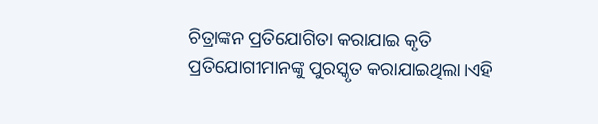ଚିତ୍ରାଙ୍କନ ପ୍ରତିଯୋଗିତା କରାଯାଇ କୃତି ପ୍ରତିଯୋଗୀମାନଙ୍କୁ ପୁରସ୍କୃତ କରାଯାଇଥିଲା।ଏହି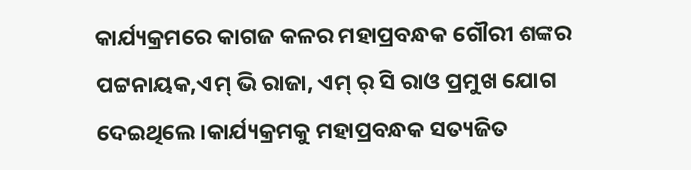କାର୍ଯ୍ୟକ୍ରମରେ କାଗଜ କଳର ମହାପ୍ରବନ୍ଧକ ଗୌରୀ ଶଙ୍କର ପଟ୍ଟନାୟକ,ଏମ୍ ଭି ରାଜା, ଏମ୍ ର୍ ସି ରାଓ ପ୍ରମୁଖ ଯୋଗ ଦେଇଥିଲେ।କାର୍ଯ୍ୟକ୍ରମକୁ ମହାପ୍ରବନ୍ଧକ ସତ୍ୟଜିତ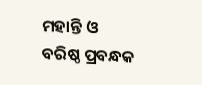ମହାନ୍ତି ଓ ବରିଷ୍ଠ ପ୍ରବନ୍ଧକ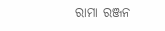ରାମା ରଞ୍ଜନ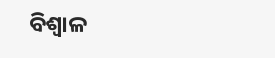ବିଶ୍ଵାଳ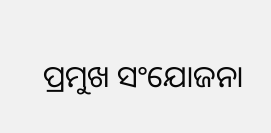ପ୍ରମୁଖ ସଂଯୋଜନା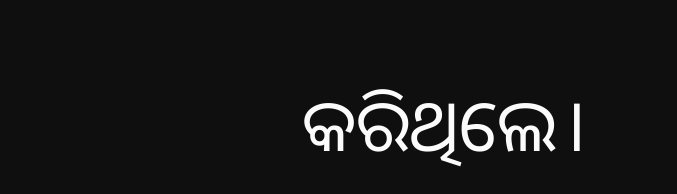କରିଥିଲେ।